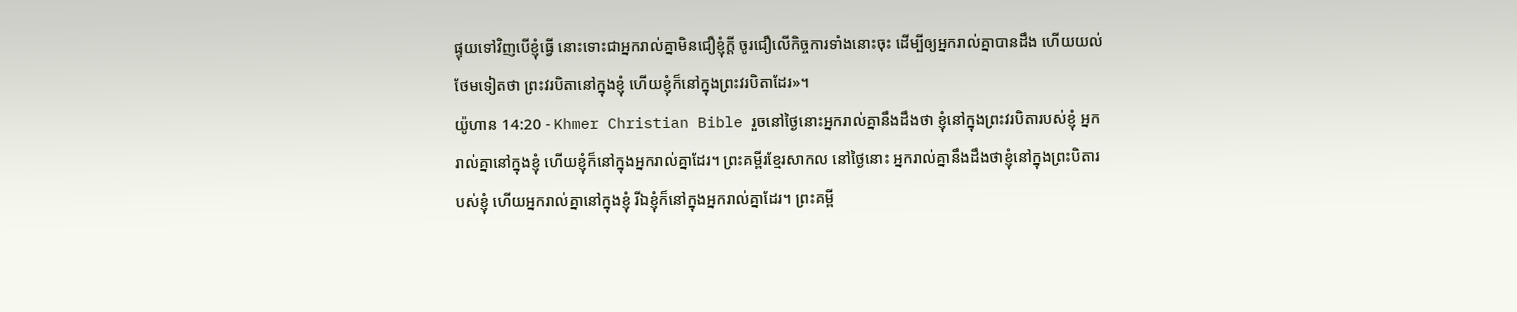ផ្ទុយទៅវិញបើខ្ញុំធ្វើ នោះទោះជាអ្នករាល់គ្នាមិនជឿខ្ញុំក្ដី ចូរជឿលើកិច្ចការទាំងនោះចុះ ដើម្បីឲ្យអ្នករាល់គ្នាបានដឹង ហើយយល់ថែមទៀតថា ព្រះវរបិតានៅក្នុងខ្ញុំ ហើយខ្ញុំក៏នៅក្នុងព្រះវរបិតាដែរ»។
យ៉ូហាន 14:20 - Khmer Christian Bible រួចនៅថ្ងៃនោះអ្នករាល់គ្នានឹងដឹងថា ខ្ញុំនៅក្នុងព្រះវរបិតារបស់ខ្ញុំ អ្នករាល់គ្នានៅក្នុងខ្ញុំ ហើយខ្ញុំក៏នៅក្នុងអ្នករាល់គ្នាដែរ។ ព្រះគម្ពីរខ្មែរសាកល នៅថ្ងៃនោះ អ្នករាល់គ្នានឹងដឹងថាខ្ញុំនៅក្នុងព្រះបិតារបស់ខ្ញុំ ហើយអ្នករាល់គ្នានៅក្នុងខ្ញុំ រីឯខ្ញុំក៏នៅក្នុងអ្នករាល់គ្នាដែរ។ ព្រះគម្ពី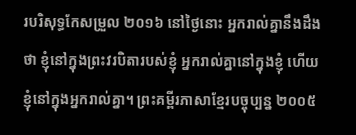របរិសុទ្ធកែសម្រួល ២០១៦ នៅថ្ងៃនោះ អ្នករាល់គ្នានឹងដឹងថា ខ្ញុំនៅក្នុងព្រះវរបិតារបស់ខ្ញុំ អ្នករាល់គ្នានៅក្នុងខ្ញុំ ហើយខ្ញុំនៅក្នុងអ្នករាល់គ្នា។ ព្រះគម្ពីរភាសាខ្មែរបច្ចុប្បន្ន ២០០៥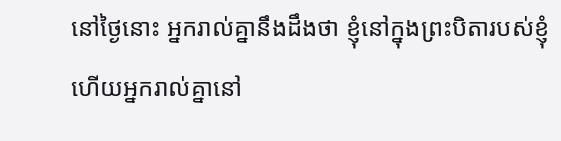នៅថ្ងៃនោះ អ្នករាល់គ្នានឹងដឹងថា ខ្ញុំនៅក្នុងព្រះបិតារបស់ខ្ញុំ ហើយអ្នករាល់គ្នានៅ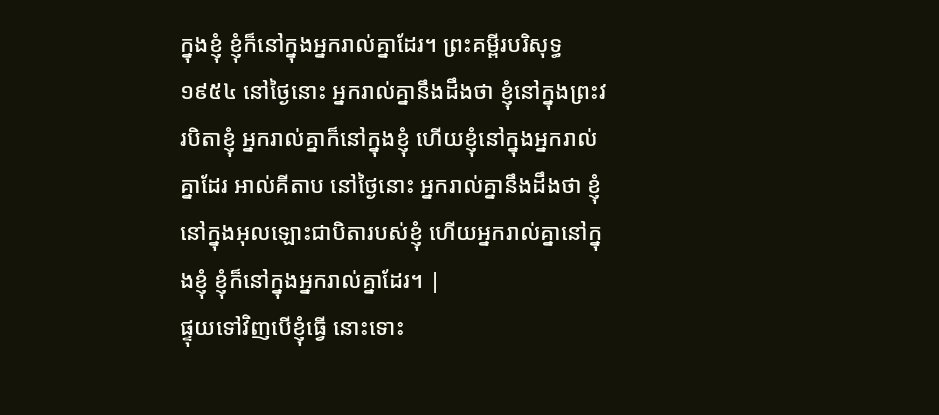ក្នុងខ្ញុំ ខ្ញុំក៏នៅក្នុងអ្នករាល់គ្នាដែរ។ ព្រះគម្ពីរបរិសុទ្ធ ១៩៥៤ នៅថ្ងៃនោះ អ្នករាល់គ្នានឹងដឹងថា ខ្ញុំនៅក្នុងព្រះវរបិតាខ្ញុំ អ្នករាល់គ្នាក៏នៅក្នុងខ្ញុំ ហើយខ្ញុំនៅក្នុងអ្នករាល់គ្នាដែរ អាល់គីតាប នៅថ្ងៃនោះ អ្នករាល់គ្នានឹងដឹងថា ខ្ញុំនៅក្នុងអុលឡោះជាបិតារបស់ខ្ញុំ ហើយអ្នករាល់គ្នានៅក្នុងខ្ញុំ ខ្ញុំក៏នៅក្នុងអ្នករាល់គ្នាដែរ។ |
ផ្ទុយទៅវិញបើខ្ញុំធ្វើ នោះទោះ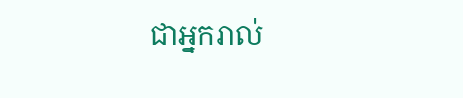ជាអ្នករាល់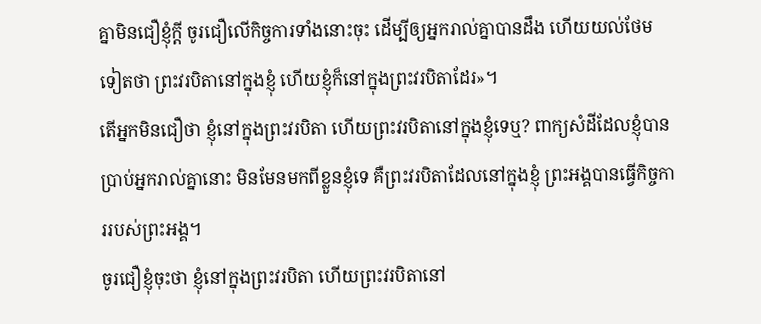គ្នាមិនជឿខ្ញុំក្ដី ចូរជឿលើកិច្ចការទាំងនោះចុះ ដើម្បីឲ្យអ្នករាល់គ្នាបានដឹង ហើយយល់ថែមទៀតថា ព្រះវរបិតានៅក្នុងខ្ញុំ ហើយខ្ញុំក៏នៅក្នុងព្រះវរបិតាដែរ»។
តើអ្នកមិនជឿថា ខ្ញុំនៅក្នុងព្រះវរបិតា ហើយព្រះវរបិតានៅក្នុងខ្ញុំទេឬ? ពាក្យសំដីដែលខ្ញុំបានប្រាប់អ្នករាល់គ្នានោះ មិនមែនមកពីខ្លួនខ្ញុំទេ គឺព្រះវរបិតាដែលនៅក្នុងខ្ញុំ ព្រះអង្គបានធ្វើកិច្ចការរបស់ព្រះអង្គ។
ចូរជឿខ្ញុំចុះថា ខ្ញុំនៅក្នុងព្រះវរបិតា ហើយព្រះវរបិតានៅ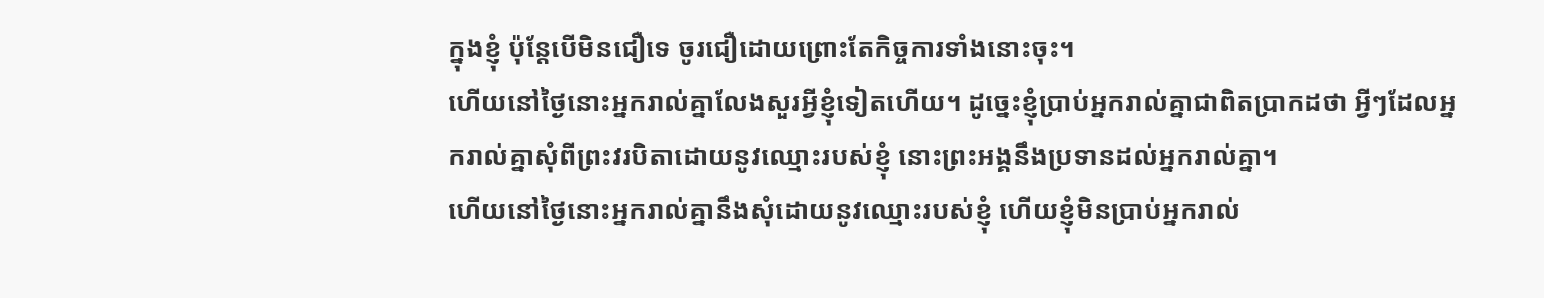ក្នុងខ្ញុំ ប៉ុន្ដែបើមិនជឿទេ ចូរជឿដោយព្រោះតែកិច្ចការទាំងនោះចុះ។
ហើយនៅថ្ងៃនោះអ្នករាល់គ្នាលែងសួរអ្វីខ្ញុំទៀតហើយ។ ដូច្នេះខ្ញុំប្រាប់អ្នករាល់គ្នាជាពិតប្រាកដថា អ្វីៗដែលអ្នករាល់គ្នាសុំពីព្រះវរបិតាដោយនូវឈ្មោះរបស់ខ្ញុំ នោះព្រះអង្គនឹងប្រទានដល់អ្នករាល់គ្នា។
ហើយនៅថ្ងៃនោះអ្នករាល់គ្នានឹងសុំដោយនូវឈ្មោះរបស់ខ្ញុំ ហើយខ្ញុំមិនប្រាប់អ្នករាល់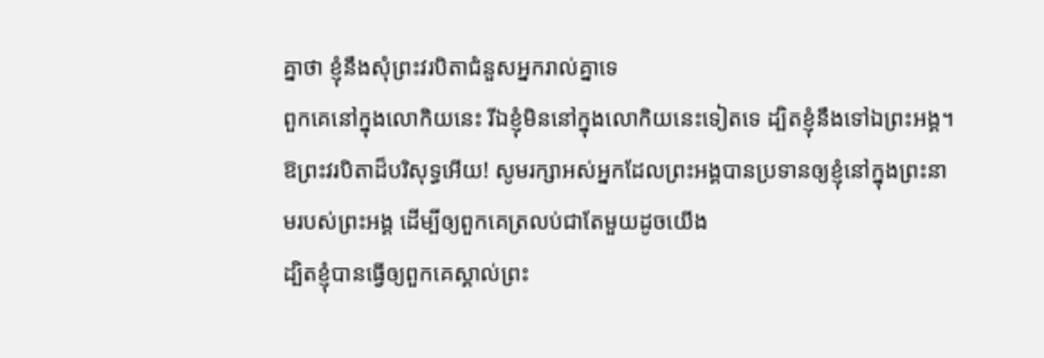គ្នាថា ខ្ញុំនឹងសុំព្រះវរបិតាជំនួសអ្នករាល់គ្នាទេ
ពួកគេនៅក្នុងលោកិយនេះ រីឯខ្ញុំមិននៅក្នុងលោកិយនេះទៀតទេ ដ្បិតខ្ញុំនឹងទៅឯព្រះអង្គ។ ឱព្រះវរបិតាដ៏បរិសុទ្ធអើយ! សូមរក្សាអស់អ្នកដែលព្រះអង្គបានប្រទានឲ្យខ្ញុំនៅក្នុងព្រះនាមរបស់ព្រះអង្គ ដើម្បីឲ្យពួកគេត្រលប់ជាតែមួយដូចយើង
ដ្បិតខ្ញុំបានធ្វើឲ្យពួកគេស្គាល់ព្រះ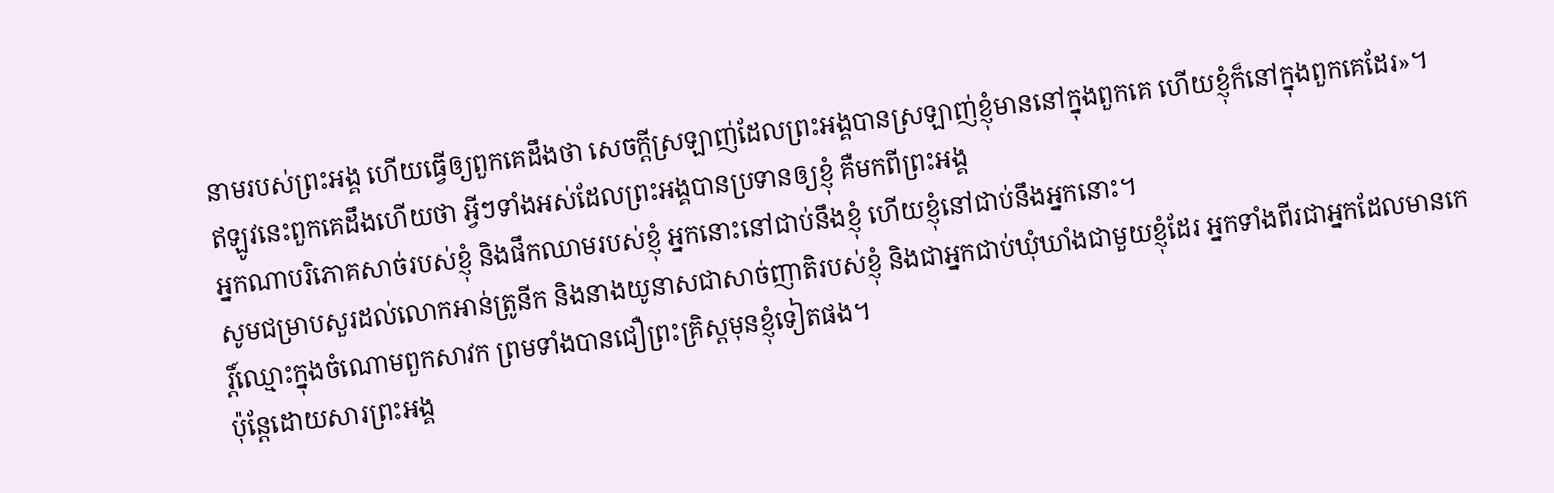នាមរបស់ព្រះអង្គ ហើយធ្វើឲ្យពួកគេដឹងថា សេចក្ដីស្រឡាញ់ដែលព្រះអង្គបានស្រឡាញ់ខ្ញុំមាននៅក្នុងពួកគេ ហើយខ្ញុំក៏នៅក្នុងពួកគេដែរ»។
ឥឡូវនេះពួកគេដឹងហើយថា អ្វីៗទាំងអស់ដែលព្រះអង្គបានប្រទានឲ្យខ្ញុំ គឺមកពីព្រះអង្គ
អ្នកណាបរិភោគសាច់របស់ខ្ញុំ និងផឹកឈាមរបស់ខ្ញុំ អ្នកនោះនៅជាប់នឹងខ្ញុំ ហើយខ្ញុំនៅជាប់នឹងអ្នកនោះ។
សូមជម្រាបសួរដល់លោកអាន់ត្រូនីក និងនាងយូនាសជាសាច់ញាតិរបស់ខ្ញុំ និងជាអ្នកជាប់ឃុំឃាំងជាមួយខ្ញុំដែរ អ្នកទាំងពីរជាអ្នកដែលមានកេរិ៍្ដឈ្មោះក្នុងចំណោមពួកសាវក ព្រមទាំងបានជឿព្រះគ្រិស្ដមុនខ្ញុំទៀតផង។
ប៉ុន្ដែដោយសារព្រះអង្គ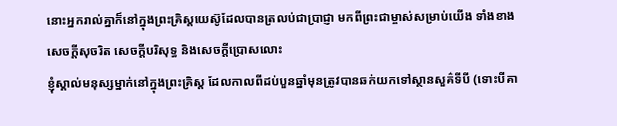នោះអ្នករាល់គ្នាក៏នៅក្នុងព្រះគ្រិស្ដយេស៊ូដែលបានត្រលប់ជាប្រាជ្ញា មកពីព្រះជាម្ចាស់សម្រាប់យើង ទាំងខាងសេចក្ដីសុចរិត សេចក្ដីបរិសុទ្ធ និងសេចក្ដីប្រោសលោះ
ខ្ញុំស្គាល់មនុស្សម្នាក់នៅក្នុងព្រះគ្រិស្ដ ដែលកាលពីដប់បួនឆ្នាំមុនត្រូវបានឆក់យកទៅស្ថានសួគ៌ទីបី (ទោះបីគា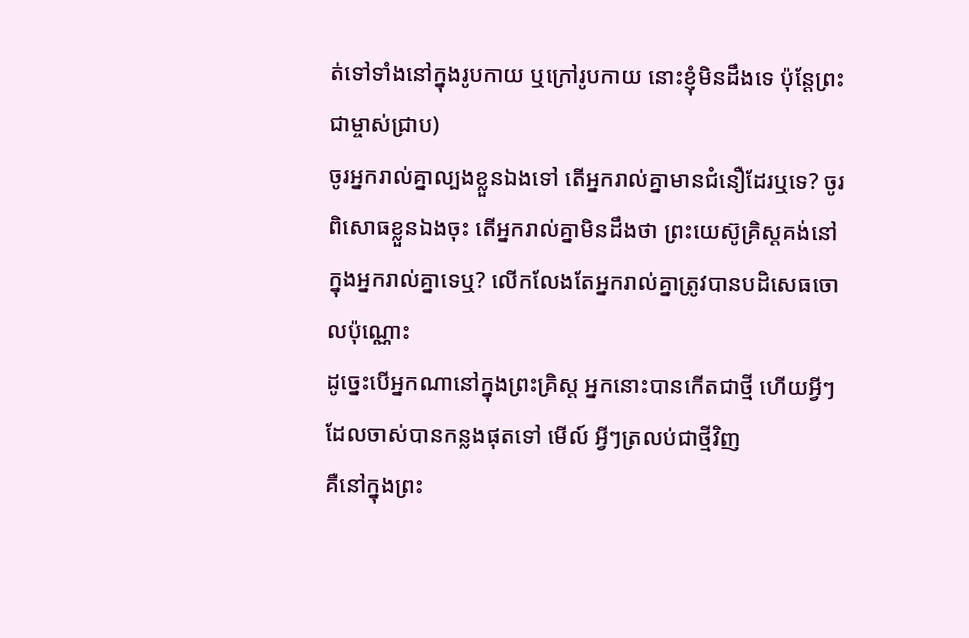ត់ទៅទាំងនៅក្នុងរូបកាយ ឬក្រៅរូបកាយ នោះខ្ញុំមិនដឹងទេ ប៉ុន្ដែព្រះជាម្ចាស់ជ្រាប)
ចូរអ្នករាល់គ្នាល្បងខ្លួនឯងទៅ តើអ្នករាល់គ្នាមានជំនឿដែរឬទេ? ចូរពិសោធខ្លួនឯងចុះ តើអ្នករាល់គ្នាមិនដឹងថា ព្រះយេស៊ូគ្រិស្ដគង់នៅក្នុងអ្នករាល់គ្នាទេឬ? លើកលែងតែអ្នករាល់គ្នាត្រូវបានបដិសេធចោលប៉ុណ្ណោះ
ដូច្នេះបើអ្នកណានៅក្នុងព្រះគ្រិស្ដ អ្នកនោះបានកើតជាថ្មី ហើយអ្វីៗដែលចាស់បានកន្លងផុតទៅ មើល៍ អ្វីៗត្រលប់ជាថ្មីវិញ
គឺនៅក្នុងព្រះ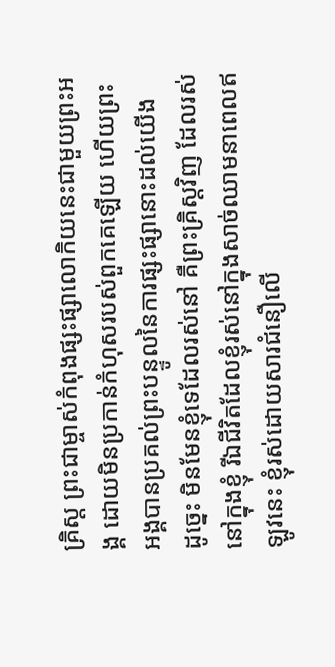គ្រិស្ដ ព្រះជាម្ចាស់កំពុងផ្សះផ្សាលោកិយនេះជាមួយព្រះអង្គ ដោយមិនប្រកាន់កំហុសរបស់ពួកគេឡើយ ហើយព្រះអង្គបានប្រគល់ព្រះបន្ទូលនៃការផ្សះផ្សានោះដល់យើង
ដូច្នេះ មិនមែនខ្ញុំទេដែលរស់នៅ គឺព្រះគ្រិស្ដវិញ ដែលរស់នៅក្នុងខ្ញុំ រីឯជីវិតដែលខ្ញុំរស់នៅក្នុងសាច់ឈាមនាពេលឥឡូវនេះ ខ្ញុំរស់ដោយសារជំនឿលើ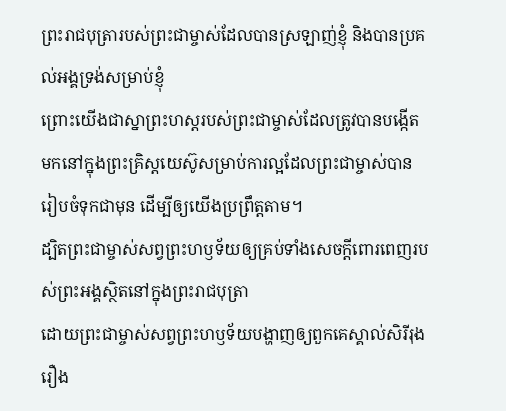ព្រះរាជបុត្រារបស់ព្រះជាម្ចាស់ដែលបានស្រឡាញ់ខ្ញុំ និងបានប្រគល់អង្គទ្រង់សម្រាប់ខ្ញុំ
ព្រោះយើងជាស្នាព្រះហស្ដរបស់ព្រះជាម្ចាស់ដែលត្រូវបានបង្កើតមកនៅក្នុងព្រះគ្រិស្ដយេស៊ូសម្រាប់ការល្អដែលព្រះជាម្ចាស់បានរៀបចំទុកជាមុន ដើម្បីឲ្យយើងប្រព្រឹត្ដតាម។
ដ្បិតព្រះជាម្ចាស់សព្វព្រះហឫទ័យឲ្យគ្រប់ទាំងសេចក្ដីពោរពេញរបស់ព្រះអង្គស្ថិតនៅក្នុងព្រះរាជបុត្រា
ដោយព្រះជាម្ចាស់សព្វព្រះហឫទ័យបង្ហាញឲ្យពួកគេស្គាល់សិរីរុងរឿង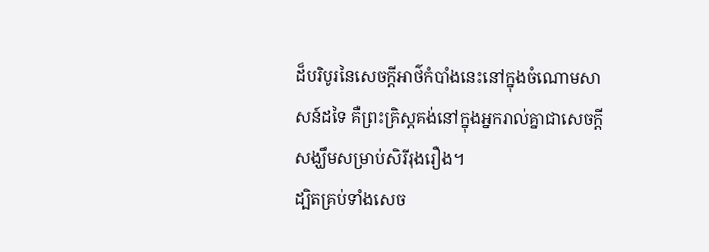ដ៏បរិបូរនៃសេចក្ដីអាថ៌កំបាំងនេះនៅក្នុងចំណោមសាសន៍ដទៃ គឺព្រះគ្រិស្ដគង់នៅក្នុងអ្នករាល់គ្នាជាសេចក្ដីសង្ឃឹមសម្រាប់សិរីរុងរឿង។
ដ្បិតគ្រប់ទាំងសេច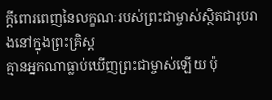ក្ដីពោរពេញនៃលក្ខណៈរបស់ព្រះជាម្ចាស់ស្ថិតជារូបរាងនៅក្នុងព្រះគ្រិស្ដ
គ្មានអ្នកណាធ្លាប់ឃើញព្រះជាម្ចាស់ឡើយ ប៉ុ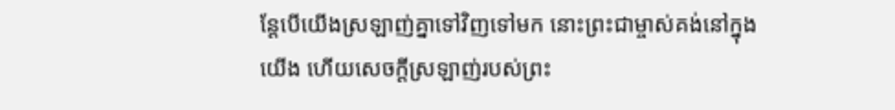ន្ដែបើយើងស្រឡាញ់គ្នាទៅវិញទៅមក នោះព្រះជាម្ចាស់គង់នៅក្នុងយើង ហើយសេចក្ដីស្រឡាញ់របស់ព្រះ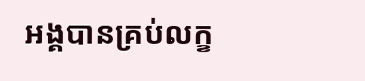អង្គបានគ្រប់លក្ខ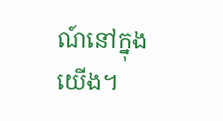ណ៍នៅក្នុងយើង។